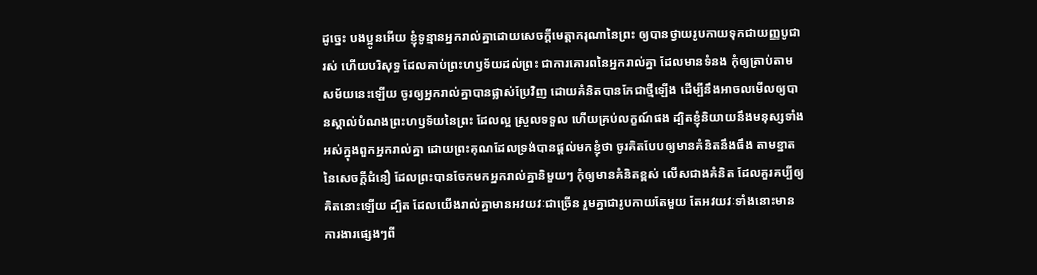ដូច្នេះ បងប្អូនអើយ ខ្ញុំទូន្មានអ្នករាល់គ្នាដោយសេចក្ដីមេត្តាករុណានៃព្រះ ឲ្យបានថ្វាយរូបកាយទុកជាយញ្ញបូជារស់ ហើយបរិសុទ្ធ ដែលគាប់ព្រះហឫទ័យដល់ព្រះ ជាការគោរពនៃអ្នករាល់គ្នា ដែលមានទំនង កុំឲ្យត្រាប់តាមសម័យនេះឡើយ ចូរឲ្យអ្នករាល់គ្នាបានផ្លាស់ប្រែវិញ ដោយគំនិតបានកែជាថ្មីឡើង ដើម្បីនឹងអាចលមើលឲ្យបានស្គាល់បំណងព្រះហឫទ័យនៃព្រះ ដែលល្អ ស្រួលទទួល ហើយគ្រប់លក្ខណ៍ផង ដ្បិតខ្ញុំនិយាយនឹងមនុស្សទាំងអស់ក្នុងពួកអ្នករាល់គ្នា ដោយព្រះគុណដែលទ្រង់បានផ្តល់មកខ្ញុំថា ចូរគិតបែបឲ្យមានគំនិតនឹងធឹង តាមខ្នាតនៃសេចក្ដីជំនឿ ដែលព្រះបានចែកមកអ្នករាល់គ្នានិមួយៗ កុំឲ្យមានគំនិតខ្ពស់ លើសជាងគំនិត ដែលគួរគប្បីឲ្យគិតនោះឡើយ ដ្បិត ដែលយើងរាល់គ្នាមានអវយវៈជាច្រើន រួមគ្នាជារូបកាយតែមួយ តែអវយវៈទាំងនោះមានការងារផ្សេងៗពី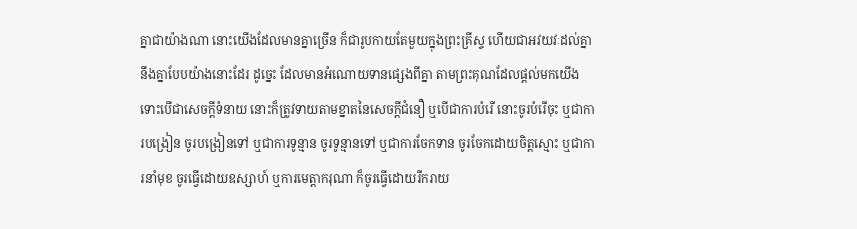គ្នាជាយ៉ាងណា នោះយើងដែលមានគ្នាច្រើន ក៏ជារូបកាយតែមួយក្នុងព្រះគ្រីស្ទ ហើយជាអវយវៈដល់គ្នានឹងគ្នាបែបយ៉ាងនោះដែរ ដូច្នេះ ដែលមានអំណោយទានផ្សេងពីគ្នា តាមព្រះគុណដែលផ្តល់មកយើង ទោះបើជាសេចក្ដីទំនាយ នោះក៏ត្រូវទាយតាមខ្នាតនៃសេចក្ដីជំនឿ ឬបើជាការបំរើ នោះចូរបំរើចុះ ឬជាការបង្រៀន ចូរបង្រៀនទៅ ឬជាការទូន្មាន ចូរទូន្មានទៅ ឬជាការចែកទាន ចូរចែកដោយចិត្តស្មោះ ឬជាការនាំមុខ ចូរធ្វើដោយឧស្សាហ៍ ឬការមេត្តាករុណា ក៏ចូរធ្វើដោយរីករាយ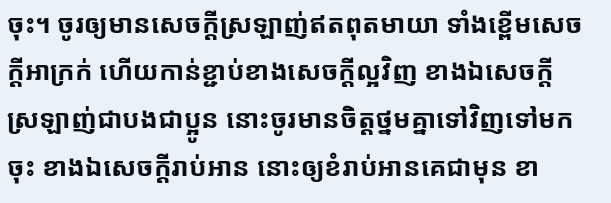ចុះ។ ចូរឲ្យមានសេចក្ដីស្រឡាញ់ឥតពុតមាយា ទាំងខ្ពើមសេចក្ដីអាក្រក់ ហើយកាន់ខ្ជាប់ខាងសេចក្ដីល្អវិញ ខាងឯសេចក្ដីស្រឡាញ់ជាបងជាប្អូន នោះចូរមានចិត្តថ្នមគ្នាទៅវិញទៅមកចុះ ខាងឯសេចក្ដីរាប់អាន នោះឲ្យខំរាប់អានគេជាមុន ខា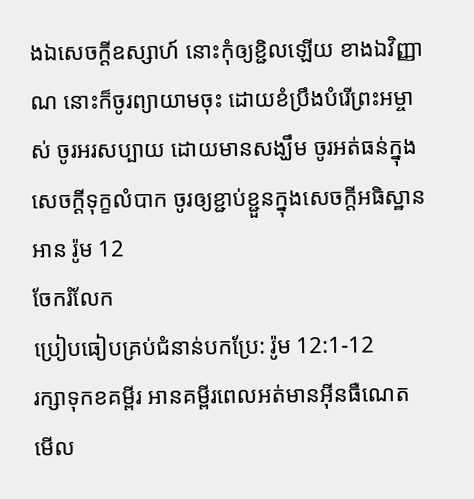ងឯសេចក្ដីឧស្សាហ៍ នោះកុំឲ្យខ្ជិលឡើយ ខាងឯវិញ្ញាណ នោះក៏ចូរព្យាយាមចុះ ដោយខំប្រឹងបំរើព្រះអម្ចាស់ ចូរអរសប្បាយ ដោយមានសង្ឃឹម ចូរអត់ធន់ក្នុងសេចក្ដីទុក្ខលំបាក ចូរឲ្យខ្ជាប់ខ្ជួនក្នុងសេចក្ដីអធិស្ឋាន
អាន រ៉ូម 12
ចែករំលែក
ប្រៀបធៀបគ្រប់ជំនាន់បកប្រែ: រ៉ូម 12:1-12
រក្សាទុកខគម្ពីរ អានគម្ពីរពេលអត់មានអ៊ីនធឺណេត មើល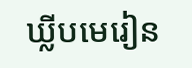ឃ្លីបមេរៀន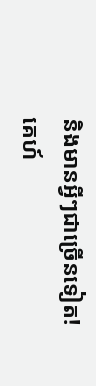និងមានអ្វីៗជាច្រើនទៀត!
គេហ៍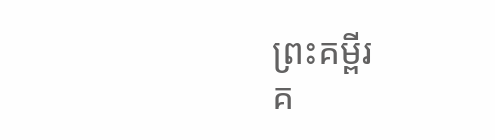ព្រះគម្ពីរ
គ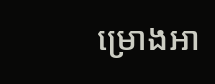ម្រោងអា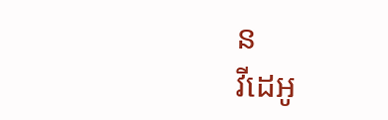ន
វីដេអូ